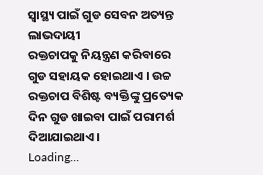ସ୍ୱାସ୍ଥ୍ୟ ପାଇଁ ଗୁଡ ସେବନ ଅତ୍ୟନ୍ତ ଲାଭଦାୟୀ
ରକ୍ତଚାପକୁ ନିୟନ୍ତ୍ରଣ କରିବାରେ ଗୁଡ ସହାୟକ ହୋଇଥାଏ । ଉଚ୍ଚ ରକ୍ତଚାପ ବିଶିଷ୍ଟ ବ୍ୟକ୍ତିଙ୍କୁ ପ୍ରତ୍ୟେକ ଦିନ ଗୁଡ ଖାଇବା ପାଇଁ ପରାମର୍ଶ ଦିଆଯାଇଥାଏ ।
Loading...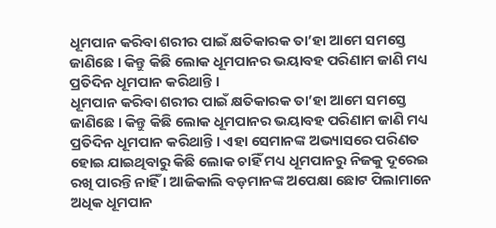ଧୂମପାନ କରିବା ଶରୀର ପାଇଁ କ୍ଷତିକାରକ ତା’ହା ଆମେ ସମସ୍ତେ ଜାଣିଛେ । କିନ୍ତୁ କିଛି ଲୋକ ଧୂମପାନର ଭୟାବହ ପରିଣାମ ଜାଣି ମଧ୍ୟ ପ୍ରତିଦିନ ଧୂମପାନ କରିଥାନ୍ତି ।
ଧୂମପାନ କରିବା ଶରୀର ପାଇଁ କ୍ଷତିକାରକ ତା’ହା ଆମେ ସମସ୍ତେ ଜାଣିଛେ । କିନ୍ତୁ କିଛି ଲୋକ ଧୂମପାନର ଭୟାବହ ପରିଣାମ ଜାଣି ମଧ୍ୟ ପ୍ରତିଦିନ ଧୂମପାନ କରିଥାନ୍ତି । ଏହା ସେମାନଙ୍କ ଅଭ୍ୟାସରେ ପରିଣତ ହୋଇ ଯାଇଥିବାରୁ କିଛି ଲୋକ ଚାହିଁ ମଧ୍ୟ ଧୂମପାନରୁ ନିଜକୁ ଦୂରେଇ ରଖି ପାରନ୍ତି ନାହିଁ । ଆଜିକାଲି ବଡ଼ମାନଙ୍କ ଅପେକ୍ଷା ଛୋଟ ପିଲାମାନେ ଅଧିକ ଧୂମପାନ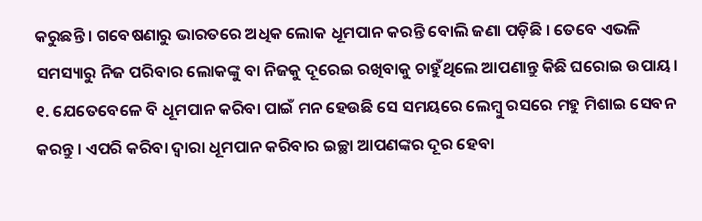କରୁଛନ୍ତି । ଗବେଷଣାରୁ ଭାରତରେ ଅଧିକ ଲୋକ ଧୂମପାନ କରନ୍ତି ବୋଲି ଜଣା ପଡ଼ିଛି । ତେବେ ଏଭଳି ସମସ୍ୟାରୁ ନିଜ ପରିବାର ଲୋକଙ୍କୁ ବା ନିଜକୁ ଦୂରେଇ ରଖିବାକୁ ଚାହୁଁଥିଲେ ଆପଣାନ୍ତୁ କିଛି ଘରୋଇ ଉପାୟ।
୧. ଯେତେବେଳେ ବି ଧୂମପାନ କରିବା ପାଇଁ ମନ ହେଉଛି ସେ ସମୟରେ ଲେମ୍ବୁ ରସରେ ମହୁ ମିଶାଇ ସେବନ କରନ୍ତୁ । ଏପରି କରିବା ଦ୍ୱାରା ଧୂମପାନ କରିବାର ଇଚ୍ଛା ଆପଣଙ୍କର ଦୂର ହେବା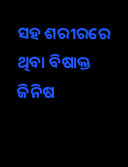ସହ ଶରୀରରେ ଥିବା ବିଷାକ୍ତ ଜିନିଷ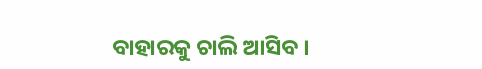ବାହାରକୁ ଚାଲି ଆସିବ ।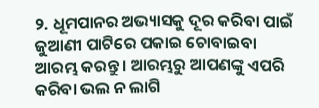୨. ଧୂମପାନର ଅଭ୍ୟାସକୁ ଦୂର କରିବା ପାଇଁ ଜୁଆଣୀ ପାଟିରେ ପକାଇ ଚୋବାଇବା ଆରମ୍ଭ କରନ୍ତୁ । ଆରମ୍ଭରୁ ଆପଣଙ୍କୁ ଏପରି କରିବା ଭଲ ନ ଲାଗି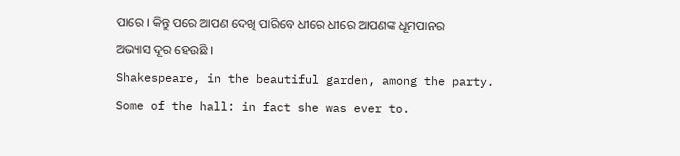ପାରେ । କିନ୍ତୁ ପରେ ଆପଣ ଦେଖି ପାରିବେ ଧୀରେ ଧୀରେ ଆପଣଙ୍କ ଧୂମପାନର ଅଭ୍ୟାସ ଦୂର ହେଉଛି ।
Shakespeare, in the beautiful garden, among the party. Some of the hall: in fact she was ever to.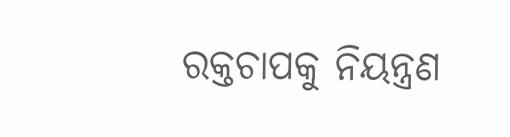ରକ୍ତଚାପକୁ ନିୟନ୍ତ୍ରଣ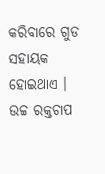କରିବାରେ ଗୁଡ ସହାୟକ ହୋଇଥାଏ । ଉଚ୍ଚ ରକ୍ତଚାପ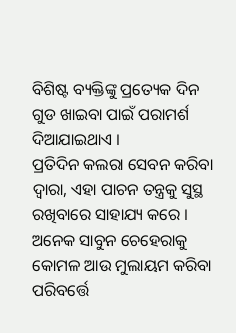ବିଶିଷ୍ଟ ବ୍ୟକ୍ତିଙ୍କୁ ପ୍ରତ୍ୟେକ ଦିନ ଗୁଡ ଖାଇବା ପାଇଁ ପରାମର୍ଶ ଦିଆଯାଇଥାଏ ।
ପ୍ରତିଦିନ କଲରା ସେବନ କରିବା ଦ୍ୱାରା, ଏହା ପାଚନ ତନ୍ତ୍ରକୁ ସୁସ୍ଥ ରଖିବାରେ ସାହାଯ୍ୟ କରେ ।
ଅନେକ ସାବୁନ ଚେହେରାକୁ କୋମଳ ଆଉ ମୁଲାୟମ କରିବା ପରିବର୍ତ୍ତେ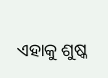ଏହାକୁ ଶୁଷ୍କ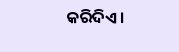କରିଦିଏ।